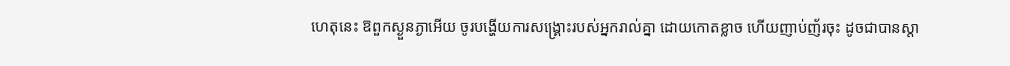ហេតុនេះ ឱពួកស្ងួនភ្ងាអើយ ចូរបង្ហើយការសង្គ្រោះរបស់អ្នករាល់គ្នា ដោយកោតខ្លាច ហើយញាប់ញ័រចុះ ដូចជាបានស្តា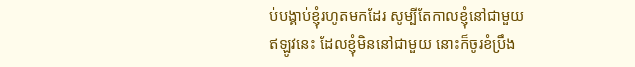ប់បង្គាប់ខ្ញុំរហូតមកដែរ សូម្បីតែកាលខ្ញុំនៅជាមួយ ឥឡូវនេះ ដែលខ្ញុំមិននៅជាមួយ នោះក៏ចូរខំប្រឹង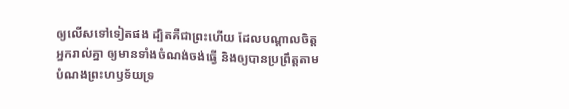ឲ្យលើសទៅទៀតផង ដ្បិតគឺជាព្រះហើយ ដែលបណ្តាលចិត្តអ្នករាល់គ្នា ឲ្យមានទាំងចំណង់ចង់ធ្វើ និងឲ្យបានប្រព្រឹត្តតាមបំណងព្រះហឫទ័យទ្រ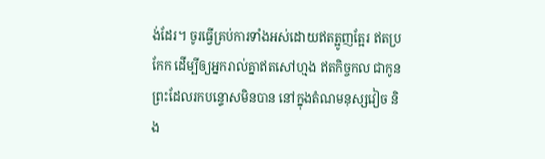ង់ដែរ។ ចូរធ្វើគ្រប់ការទាំងអស់ដោយឥតត្អូញត្អែរ ឥតប្រកែក ដើម្បីឲ្យអ្នករាល់គ្នាឥតសៅហ្មង ឥតកិច្ចកល ជាកូនព្រះដែលរកបន្ទោសមិនបាន នៅក្នុងតំណមនុស្សវៀច និង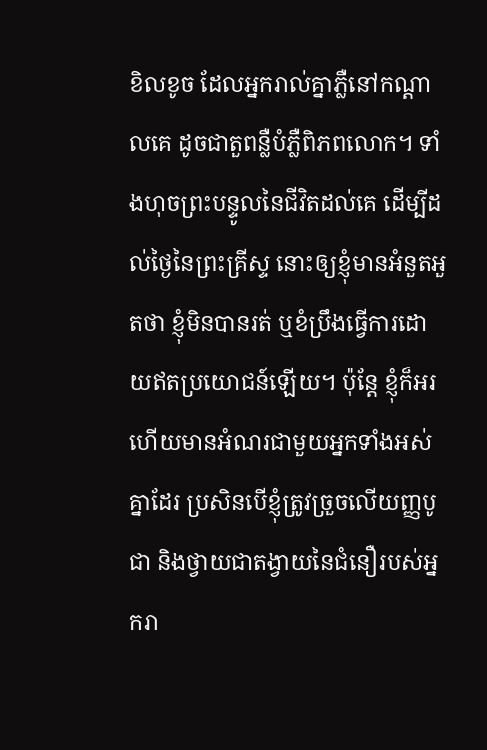ខិលខូច ដែលអ្នករាល់គ្នាភ្លឺនៅកណ្ដាលគេ ដូចជាតួពន្លឺបំភ្លឺពិភពលោក។ ទាំងហុចព្រះបន្ទូលនៃជីវិតដល់គេ ដើម្បីដល់ថ្ងៃនៃព្រះគ្រីស្ទ នោះឲ្យខ្ញុំមានអំនួតអួតថា ខ្ញុំមិនបានរត់ ឬខំប្រឹងធ្វើការដោយឥតប្រយោជន៍ឡើយ។ ប៉ុន្តែ ខ្ញុំក៏អរ ហើយមានអំណរជាមួយអ្នកទាំងអស់គ្នាដែរ ប្រសិនបើខ្ញុំត្រូវច្រួចលើយញ្ញបូជា និងថ្វាយជាតង្វាយនៃជំនឿរបស់អ្នករា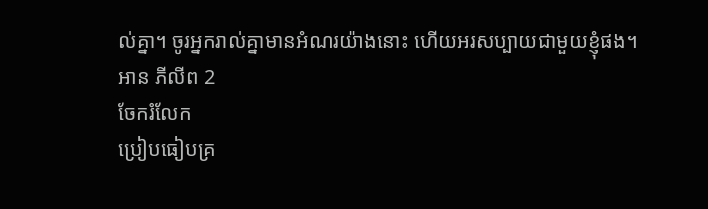ល់គ្នា។ ចូរអ្នករាល់គ្នាមានអំណរយ៉ាងនោះ ហើយអរសប្បាយជាមួយខ្ញុំផង។
អាន ភីលីព 2
ចែករំលែក
ប្រៀបធៀបគ្រ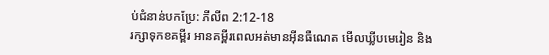ប់ជំនាន់បកប្រែ: ភីលីព 2:12-18
រក្សាទុកខគម្ពីរ អានគម្ពីរពេលអត់មានអ៊ីនធឺណេត មើលឃ្លីបមេរៀន និង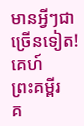មានអ្វីៗជាច្រើនទៀត!
គេហ៍
ព្រះគម្ពីរ
គ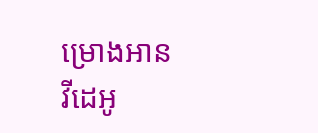ម្រោងអាន
វីដេអូ